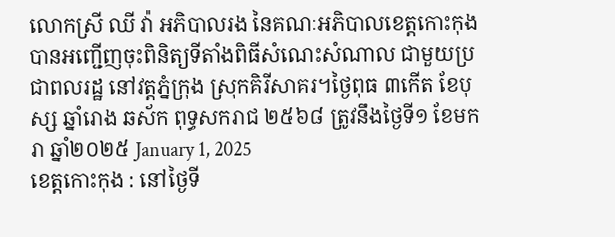លោកស្រី ឈី វ៉ា អភិបាលរង នៃគណៈអភិបាលខេត្តកោះកុង បានអញ្ជើញចុះពិនិត្យទីតាំងពិធីសំណេះសំណាល ជាមួយប្រជាពលរដ្ឋ នៅវត្តភ្នំក្រុង ស្រុកគិរីសាគរ។ថ្ងៃពុធ ៣កើត ខែបុស្ស ឆ្នាំរោង ឆស័ក ពុទ្ធសករាជ ២៥៦៨ ត្រូវនឹងថ្ងៃទី១ ខែមករា ឆ្នាំ២០២៥ January 1, 2025
ខេត្តកោះកុង : នៅថ្ងៃទី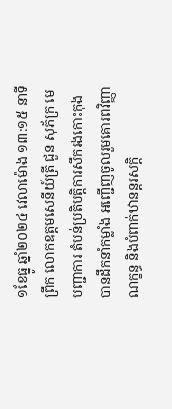១ខែធ្នូ ឆ្នាំ២០២៤ វេលាម៉ោង ១៣:១៥ នាទីព្រឹក លោកឧត្តមសេនីយ៍ត្រី ជួន សុភ័ក្រ មេបញ្ជាការ តំបន់ប្រតិបត្តិការសឹករងកោះកុង បានដឹកនាំកម្លាំង អញ្ជើញចូលរួមគោរពវិញ្ញាណក្ខន្ធ និងបំពាក់ឋានន្តរសក្តិ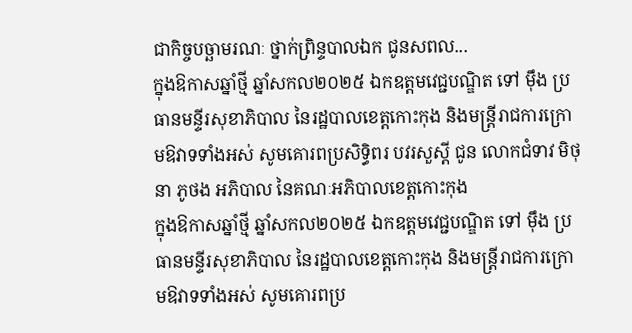ជាកិច្ចបច្ឆាមរណៈ ថ្នាក់ព្រិន្ទបាលឯក ជូនសពល...
ក្នុងឱកាសឆ្នាំថ្មី ឆ្នាំសកល២០២៥ ឯកឧត្តមវេជ្ជបណ្ឌិត ទៅ ម៉ឹង ប្រធានមន្ទីរសុខាភិបាល នៃរដ្ឋបាលខេត្តកោះកុង និងមន្ត្រីរាជការក្រោមឱវាទទាំងអស់ សូមគោរពប្រសិទ្ធិពរ បវរសួស្តី ជូន លោកជំទាវ មិថុនា ភូថង អភិបាល នៃគណៈអភិបាលខេត្តកោះកុង
ក្នុងឱកាសឆ្នាំថ្មី ឆ្នាំសកល២០២៥ ឯកឧត្តមវេជ្ជបណ្ឌិត ទៅ ម៉ឹង ប្រធានមន្ទីរសុខាភិបាល នៃរដ្ឋបាលខេត្តកោះកុង និងមន្ត្រីរាជការក្រោមឱវាទទាំងអស់ សូមគោរពប្រ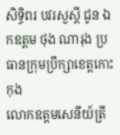សិទ្ធិពរ បវរសួស្តី ជូន ឯកឧត្តម ថុង ណារុង ប្រធានក្រុមប្រឹក្សាខេត្តកោះកុង
លោកឧត្តមសេនីយ៍ត្រី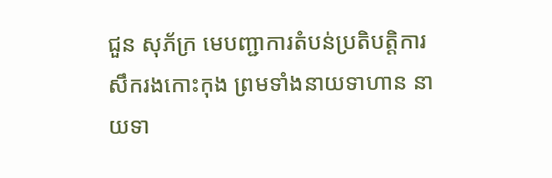ជួន សុភ័ក្រ មេបញ្ជាការតំបន់ប្រតិបត្តិការសឹករងកោះកុង ព្រមទាំងនាយទាហាន នាយទា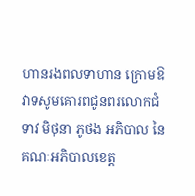ហានរងពលទាហាន ក្រោមឱវាទសូមគោរពជូនពរលោកជំទាវ មិថុនា ភូថង អភិបាល នៃគណៈអភិបាលខេត្ត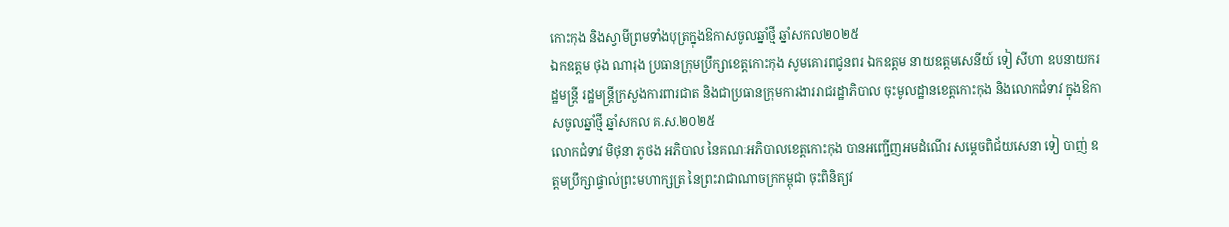កោះកុង និងស្វាមីព្រមទាំងបុត្រក្នុងឱកាសចូលឆ្នាំថ្មី ឆ្នាំសកល២០២៥
ឯកឧត្តម ថុង ណារុង ប្រធានក្រុមប្រឹក្សាខេត្តកោះកុង សូមគោរពជូនពរ ឯកឧត្តម នាយឧត្តមសេនីយ៍ ទៀ សីហា ឧបនាយករដ្ឋមន្ត្រី រដ្ឋមន្ត្រីក្រសួងការពារជាត និងជាប្រធានក្រុមការងាររាជរដ្ឋាភិបាល ចុះមូលដ្ឋានខេត្តកោះកុង និងលោកជំទាវ ក្នុងឱកាសចូលឆ្នាំថ្មី ឆ្នាំសកល គ.ស.២០២៥
លោកជំទាវ មិថុនា ភូថង អភិបាល នៃគណៈអភិបាលខេត្តកោះកុង បានអញ្ជើញអមដំណើរ សម្តេចពិជ័យសេនា ទៀ បាញ់ ឧត្តមប្រឹក្សាផ្ទាល់ព្រះមហាក្សត្រ នៃព្រះរាជាណាចក្រកម្ពុជា ចុះពិនិត្យវ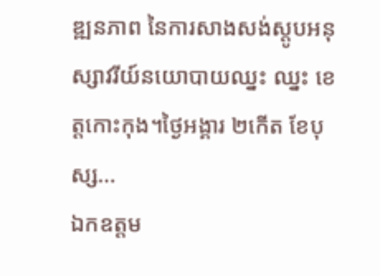ឌ្ឍនភាព នៃការសាងសង់ស្តូបអនុស្សាវរីយ៍នយោបាយឈ្នះ ឈ្នះ ខេត្តកោះកុង។ថ្ងៃអង្គារ ២កើត ខែបុស្ស...
ឯកឧត្តម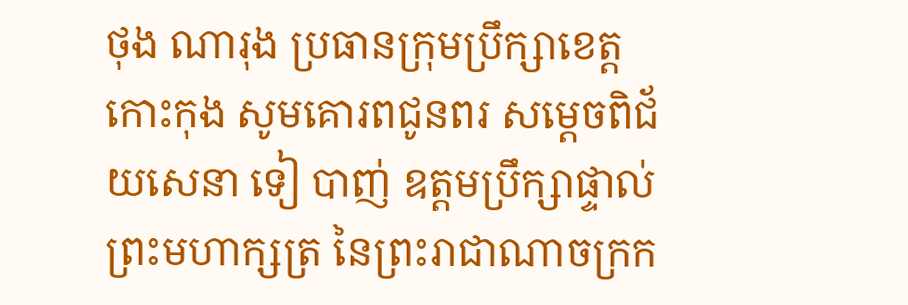ថុង ណារុង ប្រធានក្រុមប្រឹក្សាខេត្តកោះកុង សូមគោរពជូនពរ សម្តេចពិជ័យសេនា ទៀ បាញ់ ឧត្តមប្រឹក្សាផ្ទាល់ព្រះមហាក្សត្រ នៃព្រះរាជាណាចក្រក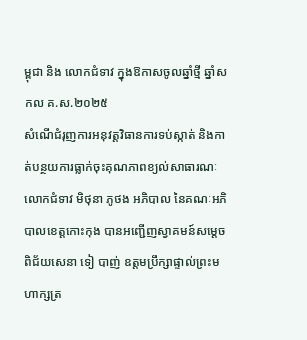ម្ពុជា និង លោកជំទាវ ក្នុងឱកាសចូលឆ្នាំថ្មី ឆ្នាំសកល គ.ស.២០២៥
សំណើជំរុញការអនុវត្តវិធានការទប់ស្កាត់ និងកាត់បន្ថយការធ្លាក់ចុះគុណភាពខ្យល់សាធារណៈ
លោកជំទាវ មិថុនា ភូថង អភិបាល នៃគណៈអភិបាលខេត្តកោះកុង បានអញ្ជើញស្វាគមន៍សម្តេចពិជ័យសេនា ទៀ បាញ់ ឧត្តមប្រឹក្សាផ្ទាល់ព្រះមហាក្សត្រ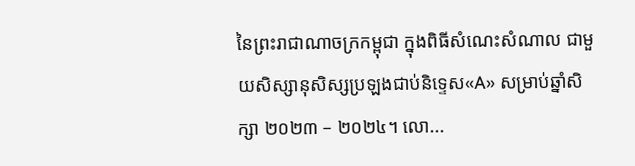នៃព្រះរាជាណាចក្រកម្ពុជា ក្នុងពិធីសំណេះសំណាល ជាមួយសិស្សានុសិស្សប្រឡងជាប់និទ្ទេស«A» សម្រាប់ឆ្នាំសិក្សា ២០២៣ – ២០២៤។ លោ...